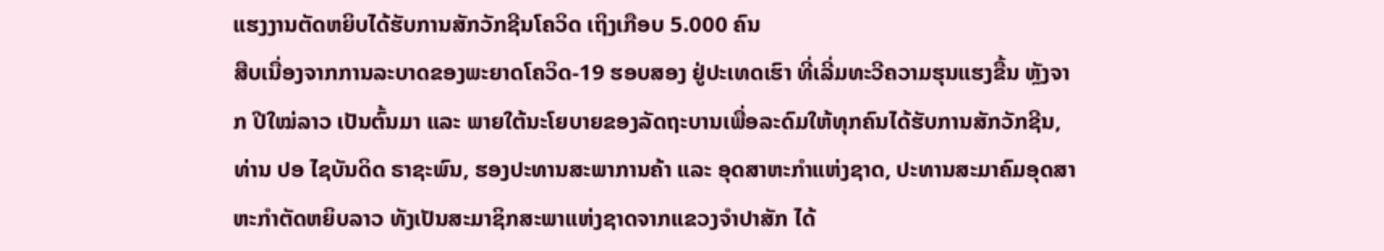ແຮງງານຕັດຫຍິບໄດ້ຮັບການສັກວັກຊີນໂຄວິດ ເຖິງເກືອບ 5.000 ຄົນ
ສືບເນື່ອງຈາກການລະບາດຂອງພະຍາດໂຄວິດ-19 ຮອບສອງ ຢູ່ປະເທດເຮົາ ທີ່ເລີ່ມທະວີຄວາມຮຸນແຮງຂື້ນ ຫຼັງຈາກ ປີໃໝ່ລາວ ເປັນຕົ້ນມາ ແລະ ພາຍໃຕ້ນະໂຍບາຍຂອງລັດຖະບານເພື່ອລະດົມໃຫ້ທຸກຄົນໄດ້ຮັບການສັກວັກຊີນ, ທ່ານ ປອ ໄຊບັນດິດ ຣາຊະພົນ, ຮອງປະທານສະພາການຄ້າ ແລະ ອຸດສາຫະກໍາແຫ່ງຊາດ, ປະທານສະມາຄົມອຸດສາຫະກຳຕັດຫຍິບລາວ ທັງເປັນສະມາຊິກສະພາແຫ່ງຊາດຈາກແຂວງຈຳປາສັກ ໄດ້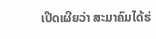ເປີດເຜີຍວ່າ ສະມາຄົມໄດ້ຮ່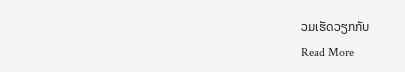ວມເຮັດວຽກກັບ
Read More